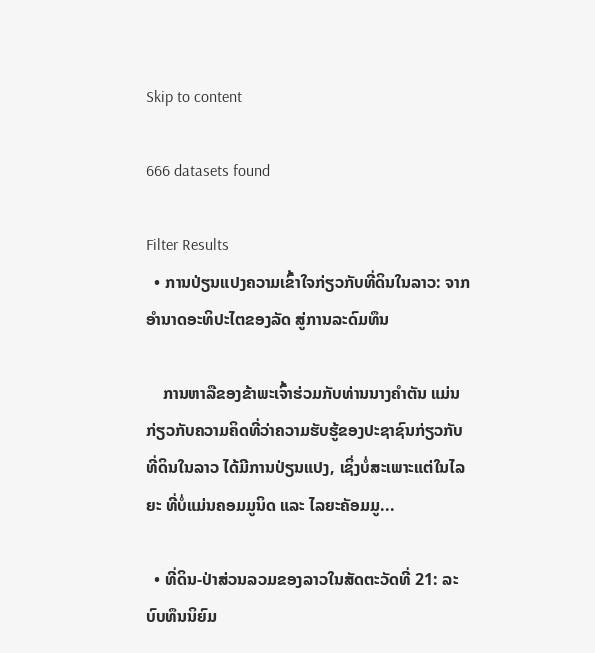Skip to content

666 datasets found

Filter Results
  • ການປ່ຽນແປງຄວາມເຂົ້າໃຈກ່ຽວກັບທີ່ດິນໃນລາວ: ຈາກອຳນາດອະທິປະໄຕຂອງລັດ ສູ່ການລະດົມທຶນ

    ການຫາລືຂອງຂ້າພະເຈົ້າຮ່ວມກັບທ່ານນາງຄຳຕັນ ແມ່ນກ່ຽວກັບຄວາມຄິດທີ່ວ່າຄວາມຮັບຮູ້ຂອງປະຊາຊົນກ່ຽວກັບທີ່ດິນໃນລາວ ໄດ້ມີການປ່ຽນແປງ, ເຊິ່ງບໍ່ສະເພາະແຕ່ໃນໄລຍະ ທີ່ບໍ່ແມ່ນຄອມມູນິດ ແລະ ໄລຍະຄັອມມູ...

  • ທີ່ດິນ-ປ່າສ່ວນລວມຂອງລາວໃນສັດຕະວັດທີ່ 21: ລະບົບທຶນນິຍົມ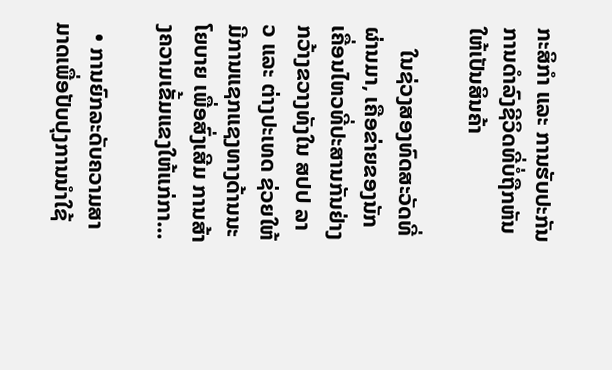ກະສິກຳ ແລະ ການຮັບປະກັນການດຳລົງຊີວິດທີ່ບໍ່ຖືກຫັນໃຫ້ເປັນສິນຄ້າ

    ໃນຊ່ວງສອງທົດສະວັດທີ່ຜ່ານມາ, ເຄືອຂ່າຍຂອງນັກເຄື່ອນໄຫວທີ່ປະສານກັນຢ່າງກວ້າງຂວາງທັງໃນ ສປປ ລາວ ແລະ ຕ່າງປະເທດ ຊ່ວຍໃຫ້ມີການແຊກແຊງທາງດ້ານນະໂຍບາຍ ເພື່ອສົ່ງເສີມ ການສ້າງຄວາມເຂັ້ມແຂງໃຫ້ແກ່ກາ...

  • ການຍົກລະດັບຄວາມສາມາດເພື່ອປັບປຸງການນຳໃຊ້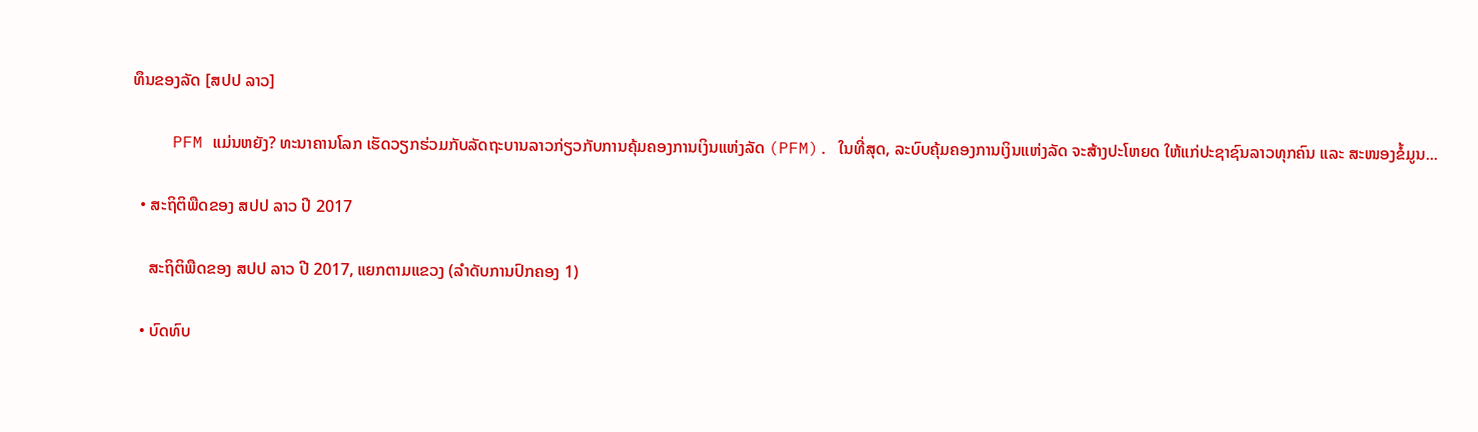ທຶນຂອງລັດ [ສປປ ລາວ]

    PFM ແມ່ນຫຍັງ? ທະນາຄານໂລກ ເຮັດວຽກຮ່ວມກັບລັດຖະບານລາວກ່ຽວກັບການຄຸ້ມຄອງການເງິນແຫ່ງລັດ (PFM). ໃນທີ່ສຸດ, ລະບົບຄຸ້ມຄອງການເງິນແຫ່ງລັດ ຈະສ້າງປະໂຫຍດ ໃຫ້ແກ່ປະຊາຊົນລາວທຸກຄົນ ແລະ ສະໜອງຂໍ້ມູນ...

  • ສະຖິຕິພືດຂອງ ສປປ ລາວ ປີ 2017

    ສະຖິຕິພືດຂອງ ສປປ ລາວ ປີ 2017, ແຍກຕາມແຂວງ (ລຳດັບການປົກຄອງ 1)

  • ບົດທົບ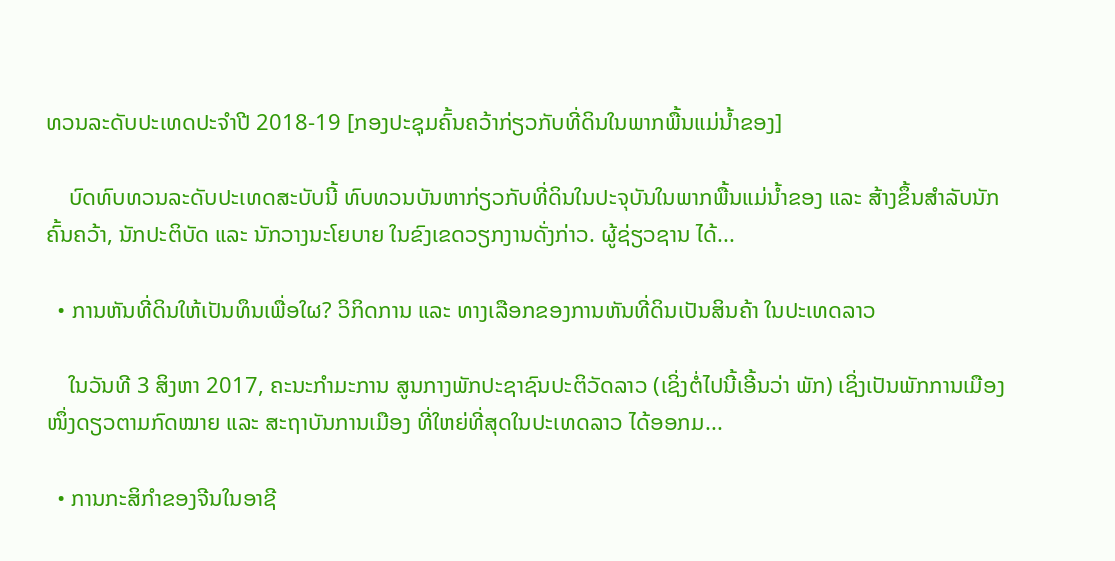ທວນລະດັບປະເທດປະຈຳປີ 2018-19 [ກອງປະຊຸມຄົ້ນຄວ້າກ່ຽວກັບທີ່ດິນໃນພາກພື້ນແມ່ນ້ຳຂອງ]

    ບົດທົບທວນລະດັບປະເທດສະບັບນີ້ ທົບທວນບັນຫາກ່ຽວກັບທີ່ດິນໃນປະຈຸບັນໃນພາກພື້ນແມ່ນ້ຳຂອງ ແລະ ສ້າງຂຶ້ນສຳລັບນັກຄົ້ນຄວ້າ, ນັກປະຕິບັດ ແລະ ນັກວາງນະໂຍບາຍ ໃນຂົງເຂດວຽກງານດັ່ງກ່າວ. ຜູ້ຊ່ຽວຊານ ໄດ້...

  • ການຫັນທີ່ດິນໃຫ້ເປັນທຶນເພື່ອໃຜ? ວິກິດການ ແລະ ທາງເລືອກຂອງການຫັນທີ່ດິນເປັນສິນຄ້າ ໃນປະເທດລາວ

    ໃນວັນທີ 3 ສິງຫາ 2017, ຄະນະກຳມະການ ສູນກາງພັກປະຊາຊົນປະຕິວັດລາວ (ເຊິ່ງຕໍ່ໄປນີ້ເອີ້ນວ່າ ພັກ) ເຊິ່ງເປັນພັກການເມືອງໜຶ່ງດຽວຕາມກົດໝາຍ ແລະ ສະຖາບັນການເມືອງ ທີ່ໃຫຍ່ທີ່ສຸດໃນປະເທດລາວ ໄດ້ອອກມ...

  • ການກະສິກຳຂອງຈີນໃນອາຊີ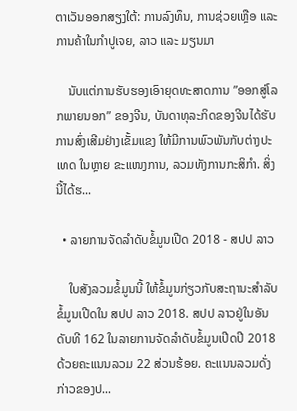ຕາເວັນອອກສຽງໃຕ້: ການລົງທຶນ, ການຊ່ວຍເຫຼືອ ແລະ ການຄ້າໃນກຳປູເຈຍ, ລາວ ແລະ ມຽນມາ

    ນັບແຕ່ການຮັບຮອງເອົາຍຸດທະສາດການ ”ອອກສູ່ໂລກພາຍນອກ” ຂອງຈີນ, ບັນດາທຸລະກິດຂອງຈີນໄດ້ຮັບການສົ່ງເສີມຢ່າງເຂັ້ມແຂງ ໃຫ້ມີການພົວພັນກັບຕ່າງປະເທດ ໃນຫຼາຍ ຂະແໜງການ, ລວມທັງການກະສິກຳ. ສິ່ງນີ້ໄດ້ຮ...

  • ລາຍການຈັດລຳດັບຂໍ້ມູນເປີດ 2018 - ສປປ ລາວ

    ໃບສັງລວມຂໍ້ມູນນີ້ ໃຫ້ຂໍ້ມູນກ່ຽວກັບສະຖານະສຳລັບຂໍ້ມູນເປີດໃນ ສປປ ລາວ 2018. ສປປ ລາວຢູ່ໃນອັນດັບທີ 162 ໃນລາຍການຈັດລຳດັບຂໍ້ມູນເປີດປີ 2018 ດ້ວຍຄະແນນລວມ 22 ສ່ວນຮ້ອຍ. ຄະແນນລວມດັ່ງກ່າວຂອງປ...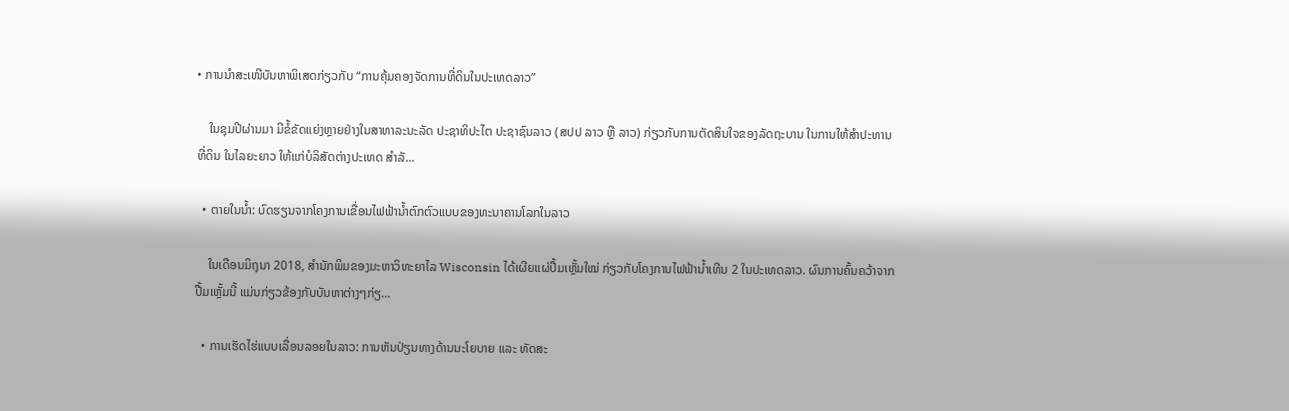• ການນຳສະເໜີບັນຫາພິເສດກ່ຽວກັບ “ການຄຸ້ມຄອງຈັດການທີ່ດິນໃນປະເທດລາວ”

    ໃນຊຸມປີຜ່ານມາ ມີຂໍ້ຂັດແຍ່ງຫຼາຍຢ່າງໃນສາທາລະນະລັດ ປະຊາທິປະໄຕ ປະຊາຊົນລາວ (ສປປ ລາວ ຫຼື ລາວ) ກ່ຽວກັບການຕັດສິນໃຈຂອງລັດຖະບານ ໃນການໃຫ້ສຳປະທານທີ່ດິນ ໃນໄລຍະຍາວ ໃຫ້ແກ່ບໍລິສັດຕ່າງປະເທດ ສຳລັ...

  • ຕາຍໃນນ້ຳ: ບົດຮຽນຈາກໂຄງການເຂື່ອນໄຟຟ້ານ້ຳຕົກຕົວແບບຂອງທະນາຄານໂລກໃນລາວ

    ໃນເດືອນມິຖຸນາ 2018, ສຳນັກພິມຂອງມະຫາວິທະຍາໄລ Wisconsin ໄດ້ເຜີຍແຜ່ປື້ມເຫຼັ້ມໃໝ່ ກ່ຽວກັບໂຄງການໄຟຟ້ານ້ຳເທີນ 2 ໃນປະເທດລາວ. ຜົນການຄົ້ນຄວ້າຈາກປື້ມເຫຼັ້ມນີ້ ແມ່ນກ່ຽວຂ້ອງກັບບັນຫາຕ່າງໆກ່ຽ...

  • ການເຮັດໄຮ່ແບບເລື່ອນລອຍໃນລາວ: ການຫັນປ່ຽນທາງດ້ານນະໂຍບາຍ ແລະ ທັດສະ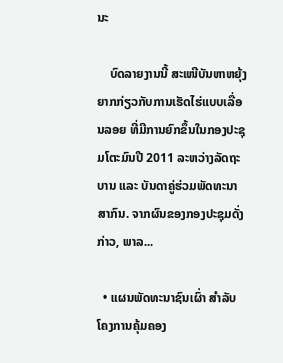ນະ

    ບົດລາຍງານນີ້ ສະເໜີບັນຫາຫຍຸ້ງຍາກກ່ຽວກັບການເຮັດໄຮ່ແບບເລື່ອນລອຍ ທີ່ມີການຍົກຂຶ້ນໃນກອງປະຊຸມໂຕະມົນປີ 2011 ລະຫວ່າງລັດຖະບານ ແລະ ບັນດາຄູ່ຮ່ວມພັດທະນາ ສາກົນ. ຈາກຜົນຂອງກອງປະຊຸມດັ່ງກ່າວ, ພາລ...

  • ແຜນພັດທະນາຊົນເຜົ່າ ສຳລັບໂຄງການຄຸ້ມຄອງ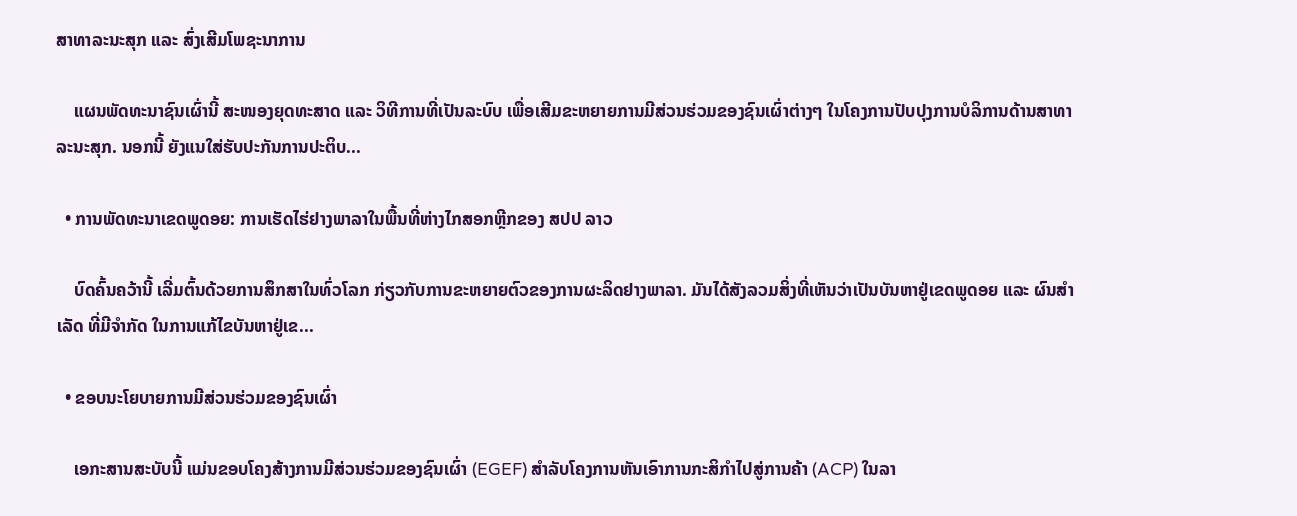ສາທາລະນະສຸກ ແລະ ສົ່ງເສີມໂພຊະນາການ

    ແຜນພັດທະນາຊົນເຜົ່ານີ້ ສະໜອງຍຸດທະສາດ ແລະ ວິທີການທີ່ເປັນລະບົບ ເພື່ອເສີມຂະຫຍາຍການມີສ່ວນຮ່ວມຂອງຊົນເຜົ່າຕ່າງໆ ໃນໂຄງການປັບປຸງການບໍລິການດ້ານສາທາລະນະສຸກ. ນອກນີ້ ຍັງແນໃສ່ຮັບປະກັນການປະຕິບ...

  • ການພັດທະນາເຂດພູດອຍ: ການເຮັດໄຮ່ຢາງພາລາໃນພື້ນທີ່ຫ່າງໄກສອກຫຼີກຂອງ ສປປ ລາວ

    ບົດຄົ້ນຄວ້ານີ້ ເລີ່ມຕົ້ນດ້ວຍການສຶກສາໃນທົ່ວໂລກ ກ່ຽວກັບການຂະຫຍາຍຕົວຂອງການຜະລິດຢາງພາລາ. ມັນໄດ້ສັງລວມສິ່ງທີ່ເຫັນວ່າເປັນບັນຫາຢູ່ເຂດພູດອຍ ແລະ ຜົນສຳເລັດ ທີ່ມີຈຳກັດ ໃນການແກ້ໄຂບັນຫາຢູ່ເຂ...

  • ຂອບນະໂຍບາຍການມີສ່ວນຮ່ວມຂອງຊົນເຜົ່າ

    ເອກະສານສະບັບນີ້ ແມ່ນຂອບໂຄງສ້າງການມີສ່ວນຮ່ວມຂອງຊົນເຜົ່າ (EGEF) ສຳລັບໂຄງການຫັນເອົາການກະສິກຳໄປສູ່ການຄ້າ (ACP) ໃນລາ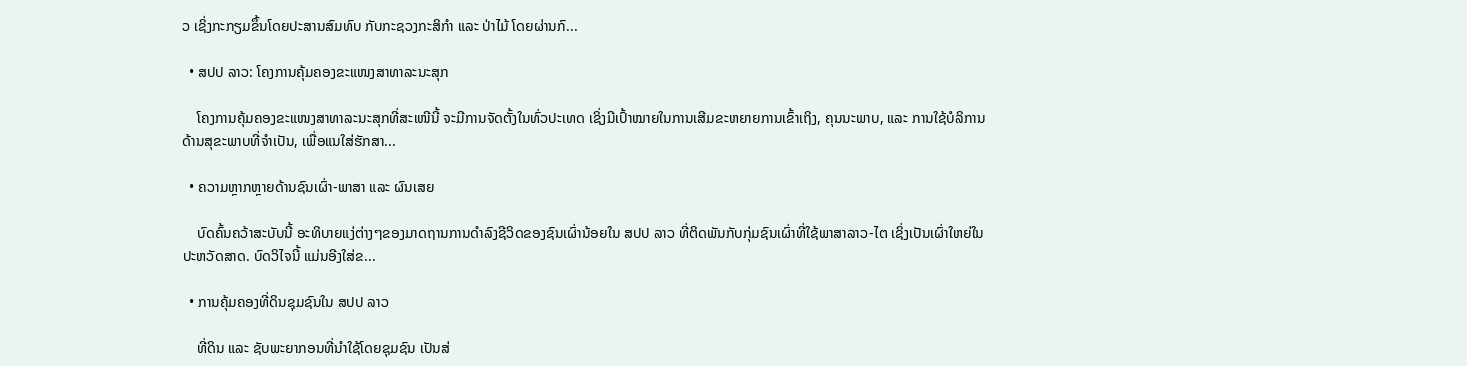ວ ເຊິ່ງກະກຽມຂຶ້ນໂດຍປະສານສົມທົບ ກັບກະຊວງກະສິກຳ ແລະ ປ່າໄມ້ ໂດຍຜ່ານກົ...

  • ສປປ ລາວ: ໂຄງການຄຸ້ມຄອງຂະແໜງສາທາລະນະສຸກ

    ໂຄງການຄຸ້ມຄອງຂະແໜງສາທາລະນະສຸກທີ່ສະເໜີນີ້ ຈະມີການຈັດຕັ້ງໃນທົ່ວປະເທດ ເຊິ່ງມີເປົ້າໝາຍໃນການເສີມຂະຫຍາຍການເຂົ້າເຖິງ, ຄຸນນະພາບ, ແລະ ການໃຊ້ບໍລິການ ດ້ານສຸຂະພາບທີ່ຈຳເປັນ, ເພື່ອແນໃສ່ຮັກສາ...

  • ຄວາມຫຼາກຫຼາຍດ້ານຊົນເຜົ່າ-ພາສາ ແລະ ຜົນເສຍ

    ບົດຄົ້ນຄວ້າສະບັບນີ້ ອະທິບາຍແງ່ຕ່າງໆຂອງມາດຖານການດຳລົງຊີວິດຂອງຊົນເຜົ່ານ້ອຍໃນ ສປປ ລາວ ທີ່ຕິດພັນກັບກຸ່ມຊົນເຜົ່າທີ່ໃຊ້ພາສາລາວ-ໄຕ ເຊິ່ງເປັນເຜົ່າໃຫຍ່ໃນປະຫວັດສາດ. ບົດວິໄຈນີ້ ແມ່ນອີງໃສ່ຂ...

  • ການຄຸ້ມຄອງທີ່ດິນຊຸມຊົນໃນ ສປປ ລາວ

    ທີ່ດິນ ແລະ ຊັບພະຍາກອນທີ່ນຳໃຊ້ໂດຍຊຸມຊົນ ເປັນສ່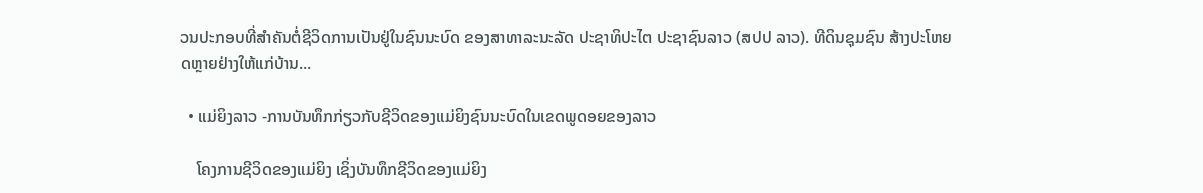ວນປະກອບທີ່ສຳຄັນຕໍ່ຊີວິດການເປັນຢູ່ໃນຊົນນະບົດ ຂອງສາທາລະນະລັດ ປະຊາທິປະໄຕ ປະຊາຊົນລາວ (ສປປ ລາວ). ທີດິນຊຸມຊົນ ສ້າງປະໂຫຍດຫຼາຍຢ່າງໃຫ້ແກ່ບ້ານ...

  • ແມ່ຍິງລາວ -ການບັນທຶກກ່ຽວກັບຊີວິດຂອງແມ່ຍິງຊົນນະບົດໃນເຂດພູດອຍຂອງລາວ

    ໂຄງການຊີວິດຂອງແມ່ຍິງ ເຊິ່ງບັນທຶກຊີວິດຂອງແມ່ຍິງ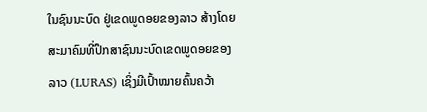ໃນຊົນນະບົດ ຢູ່ເຂດພູດອຍຂອງລາວ ສ້າງໂດຍສະມາຄົມທີ່ປຶກສາຊົນນະບົດເຂດພູດອຍຂອງລາວ (LURAS) ເຊິ່ງມີເປົ້າໝາຍຄົ້ນຄວ້າ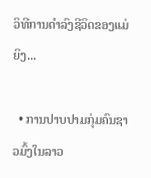ວິທີການດຳລົງຊີວິດຂອງແມ່ຍິງ...

  • ການປາບປາມກຸ່ມຄົນຊາວມົ້ງໃນລາວ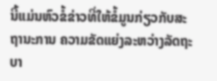ນີ້ແມ່ນຫົວຂໍ້ຂ່າວທີ່ໃຫ້ຂໍ້ມູນກ່ຽວກັບສະຖານະການ ຄວາມຂັດແຍ່ງລະຫວ່າງລັດຖະບາ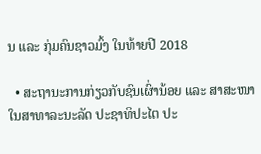ນ ແລະ ກຸ່ມຄົນຊາວມົ້ງ ໃນທ້າຍປີ 2018

  • ສະຖານະການກ່ຽວກັບຊົນເຜົ່ານ້ອຍ ແລະ ສາສະໜາໃນສາທາລະນະລັດ ປະຊາທິປະໄຕ ປະ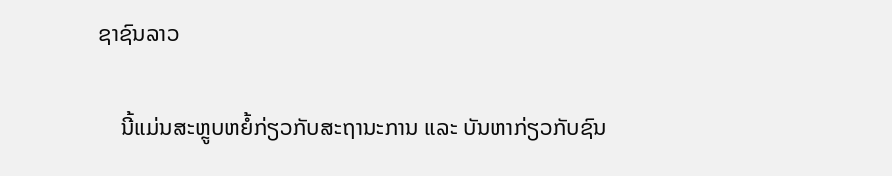ຊາຊົນລາວ

    ນີ້ແມ່ນສະຫຼູບຫຍໍ້ກ່ຽວກັບສະຖານະການ ແລະ ບັນຫາກ່ຽວກັບຊົນ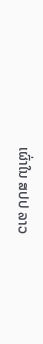ເຜົ່າໃນ ສປປ ລາວ